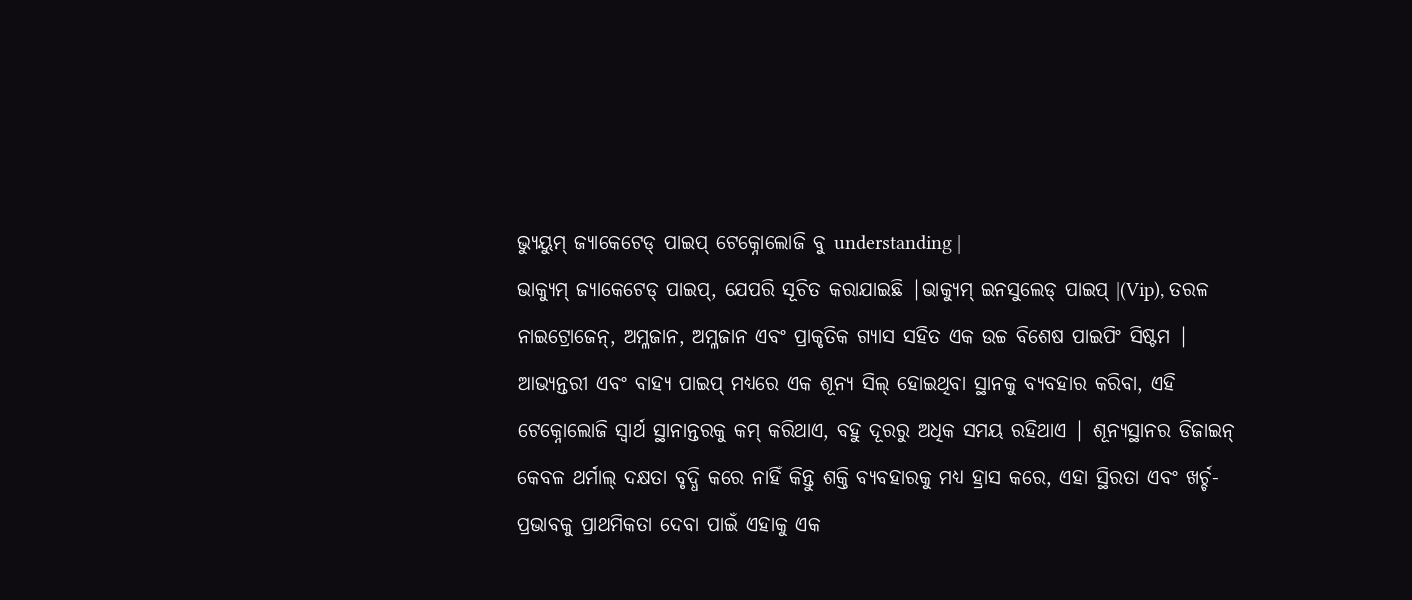ଭ୍ୟୁୟୁମ୍ ଜ୍ୟାକେଟେଡ୍ ପାଇପ୍ ଟେକ୍ନୋଲୋଜି ବୁ understanding |
ଭାକ୍ୟୁମ୍ ଜ୍ୟାକେଟେଡ୍ ପାଇପ୍, ଯେପରି ସୂଚିତ କରାଯାଇଛି |ଭାକ୍ୟୁମ୍ ଇନସୁଲେଡ୍ ପାଇପ୍ |(Vip), ତରଳ ନାଇଟ୍ରୋଜେନ୍, ଅମ୍ଳଜାନ, ଅମ୍ଳଜାନ ଏବଂ ପ୍ରାକୃତିକ ଗ୍ୟାସ ସହିତ ଏକ ଉଚ୍ଚ ବିଶେଷ ପାଇପିଂ ସିଷ୍ଟମ | ଆଭ୍ୟନ୍ତରୀ ଏବଂ ବାହ୍ୟ ପାଇପ୍ ମଧ୍ୟରେ ଏକ ଶୂନ୍ୟ ସିଲ୍ ହୋଇଥିବା ସ୍ଥାନକୁ ବ୍ୟବହାର କରିବା, ଏହି ଟେକ୍ନୋଲୋଜି ସ୍ୱାର୍ଥ ସ୍ଥାନାନ୍ତରକୁ କମ୍ କରିଥାଏ, ବହୁ ଦୂରରୁ ଅଧିକ ସମୟ ରହିଥାଏ | ଶୂନ୍ୟସ୍ଥାନର ଡିଜାଇନ୍ କେବଳ ଥର୍ମାଲ୍ ଦକ୍ଷତା ବୃଦ୍ଧି କରେ ନାହିଁ କିନ୍ତୁ ଶକ୍ତି ବ୍ୟବହାରକୁ ମଧ୍ୟ ହ୍ରାସ କରେ, ଏହା ସ୍ଥିରତା ଏବଂ ଖର୍ଚ୍ଚ-ପ୍ରଭାବକୁ ପ୍ରାଥମିକତା ଦେବା ପାଇଁ ଏହାକୁ ଏକ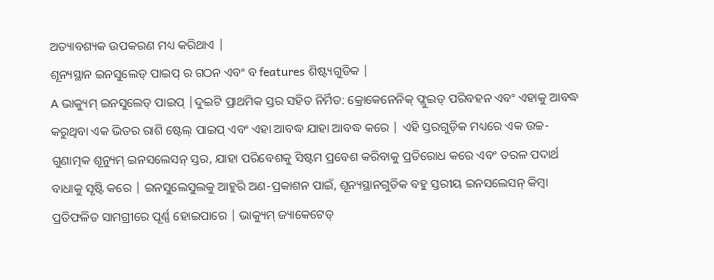ଅତ୍ୟାବଶ୍ୟକ ଉପକରଣ ମଧ୍ୟ କରିଥାଏ |
ଶୂନ୍ୟସ୍ଥାନ ଇନସୁଲେଡ୍ ପାଇପ୍ ର ଗଠନ ଏବଂ ବ features ଶିଷ୍ଟ୍ୟଗୁଡିକ |
A ଭାକ୍ୟୁମ୍ ଇନସୁଲେଡ୍ ପାଇପ୍ |ଦୁଇଟି ପ୍ରାଥମିକ ସ୍ତର ସହିତ ନିର୍ମିତ: କ୍ରୋକେନେନିକ୍ ଫ୍ଲୁଇଡ୍ ପରିବହନ ଏବଂ ଏହାକୁ ଆବଦ୍ଧ କରୁଥିବା ଏକ ଭିତର ରାଶି ଷ୍ଟେଲ୍ ପାଇପ୍ ଏବଂ ଏହା ଆବଦ୍ଧ ଯାହା ଆବଦ୍ଧ କରେ | ଏହି ସ୍ତରଗୁଡ଼ିକ ମଧ୍ୟରେ ଏକ ଉଚ୍ଚ-ଗୁଣାତ୍ମକ ଶୂନ୍ୟୁମ୍ ଇନସଲେସନ୍ ସ୍ତର, ଯାହା ପରିବେଶକୁ ସିଷ୍ଟମ ପ୍ରବେଶ କରିବାକୁ ପ୍ରତିରୋଧ କରେ ଏବଂ ତରଳ ପଦାର୍ଥ ବାଧାକୁ ସୃଷ୍ଟି କରେ | ଇନସୁଲେସୁଲକୁ ଆହୁରି ଅଣ-ପ୍ରକାଶନ ପାଇଁ, ଶୂନ୍ୟସ୍ଥାନଗୁଡିକ ବହୁ ସ୍ତରୀୟ ଇନସଲେସନ୍ କିମ୍ବା ପ୍ରତିଫଳିତ ସାମଗ୍ରୀରେ ପୂର୍ଣ୍ଣ ହୋଇପାରେ | ଭାକ୍ୟୁମ୍ ଜ୍ୟାକେଟେଡ୍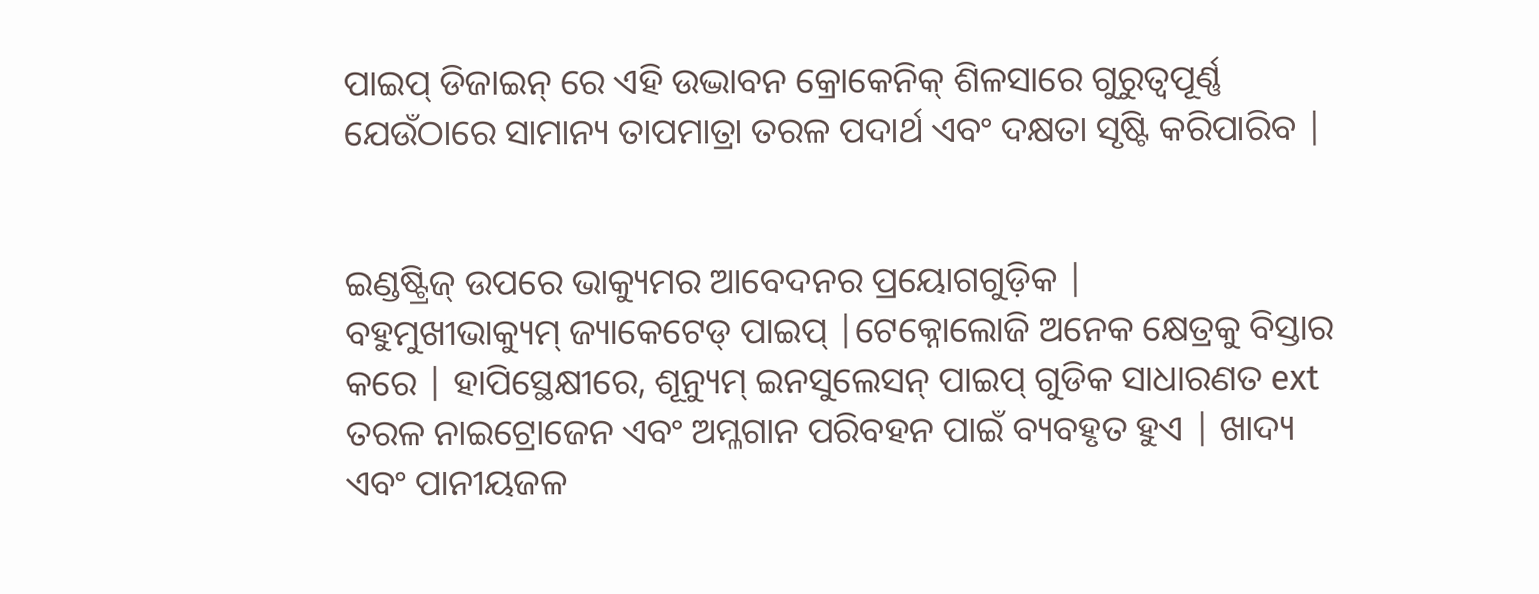ପାଇପ୍ ଡିଜାଇନ୍ ରେ ଏହି ଉଦ୍ଭାବନ କ୍ରୋକେନିକ୍ ଶିଳସାରେ ଗୁରୁତ୍ୱପୂର୍ଣ୍ଣ ଯେଉଁଠାରେ ସାମାନ୍ୟ ତାପମାତ୍ରା ତରଳ ପଦାର୍ଥ ଏବଂ ଦକ୍ଷତା ସୃଷ୍ଟି କରିପାରିବ |


ଇଣ୍ଡଷ୍ଟ୍ରିଜ୍ ଉପରେ ଭାକ୍ୟୁମର ଆବେଦନର ପ୍ରୟୋଗଗୁଡ଼ିକ |
ବହୁମୁଖୀଭାକ୍ୟୁମ୍ ଜ୍ୟାକେଟେଡ୍ ପାଇପ୍ |ଟେକ୍ନୋଲୋଜି ଅନେକ କ୍ଷେତ୍ରକୁ ବିସ୍ତାର କରେ | ହାପିସ୍ଥେକ୍ଷୀରେ, ଶୂନ୍ୟୁମ୍ ଇନସୁଲେସନ୍ ପାଇପ୍ ଗୁଡିକ ସାଧାରଣତ ext ତରଳ ନାଇଟ୍ରୋଜେନ ଏବଂ ଅମ୍ଳଗାନ ପରିବହନ ପାଇଁ ବ୍ୟବହୃତ ହୁଏ | ଖାଦ୍ୟ ଏବଂ ପାନୀୟଜଳ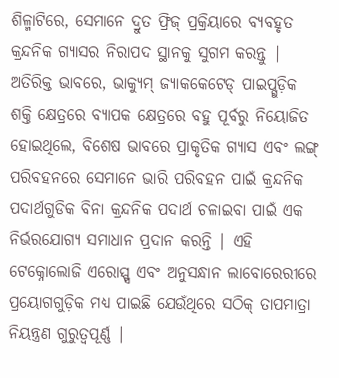ଶିଳ୍ମାଟିରେ, ସେମାନେ ଦ୍ରୁତ ଫ୍ରିଜ୍ ପ୍ରକ୍ରିୟାରେ ବ୍ୟବହୃତ କ୍ରନ୍ଦନିକ ଗ୍ୟାସର ନିରାପଦ ସ୍ଥାନକୁ ସୁଗମ କରନ୍ତୁ | ଅତିରିକ୍ତ ଭାବରେ, ଭାକ୍ୟୁମ୍ ଜ୍ୟାକକେଟେଡ୍ ପାଇପ୍ଗୁଡ଼ିକ ଶକ୍ତି କ୍ଷେତ୍ରରେ ବ୍ୟାପକ କ୍ଷେତ୍ରରେ ବହୁ ପୂର୍ବରୁ ନିୟୋଜିତ ହୋଇଥିଲେ, ବିଶେଷ ଭାବରେ ପ୍ରାକୃତିକ ଗ୍ୟାସ ଏବଂ ଲଙ୍ଗ୍ ପରିବହନରେ ସେମାନେ ଭାରି ପରିବହନ ପାଇଁ କ୍ରନ୍ଦନିକ ପଦାର୍ଥଗୁଡିକ ବିନା କ୍ରନ୍ଦନିକ ପଦାର୍ଥ ଚଳାଇବା ପାଇଁ ଏକ ନିର୍ଭରଯୋଗ୍ୟ ସମାଧାନ ପ୍ରଦାନ କରନ୍ତି | ଏହି ଟେକ୍ନୋଲୋଜି ଏରୋସ୍ପ୍ସ ଏବଂ ଅନୁସନ୍ଧାନ ଲାବୋରେରୀରେ ପ୍ରୟୋଗଗୁଡ଼ିକ ମଧ୍ୟ ପାଇଛି ଯେଉଁଥିରେ ସଠିକ୍ ତାପମାତ୍ରା ନିୟନ୍ତ୍ରଣ ଗୁରୁତ୍ୱପୂର୍ଣ୍ଣ |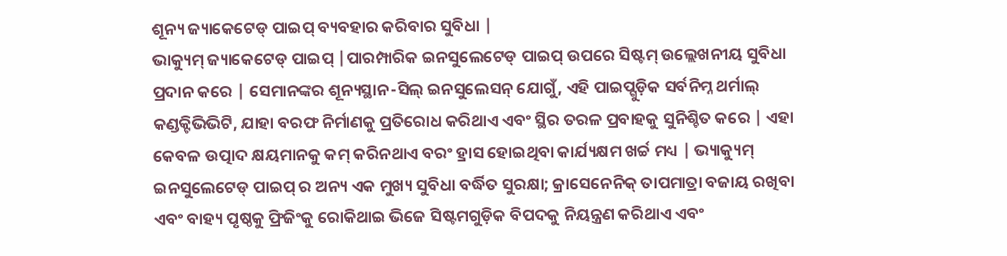ଶୂନ୍ୟ ଜ୍ୟାକେଟେଡ୍ ପାଇପ୍ ବ୍ୟବହାର କରିବାର ସୁବିଧା |
ଭାକ୍ୟୁମ୍ ଜ୍ୟାକେଟେଡ୍ ପାଇପ୍ |ପାରମ୍ପାରିକ ଇନସୁଲେଟେଡ୍ ପାଇପ୍ ଉପରେ ସିଷ୍ଟମ୍ ଉଲ୍ଲେଖନୀୟ ସୁବିଧା ପ୍ରଦାନ କରେ | ସେମାନଙ୍କର ଶୂନ୍ୟସ୍ଥାନ-ସିଲ୍ ଇନସୁଲେସନ୍ ଯୋଗୁଁ, ଏହି ପାଇପ୍ଗୁଡ଼ିକ ସର୍ବନିମ୍ନ ଥର୍ମାଲ୍ କଣ୍ଡକ୍ଟିଭିଭିଟି, ଯାହା ବରଫ ନିର୍ମାଣକୁ ପ୍ରତିରୋଧ କରିଥାଏ ଏବଂ ସ୍ଥିର ତରଳ ପ୍ରବାହକୁ ସୁନିଶ୍ଚିତ କରେ | ଏହା କେବଳ ଉତ୍ପାଦ କ୍ଷୟମାନକୁ କମ୍ କରିନଥାଏ ବରଂ ହ୍ରାସ ହୋଇଥିବା କାର୍ଯ୍ୟକ୍ଷମ ଖର୍ଚ୍ଚ ମଧ୍ୟ | ଭ୍ୟାକ୍ୟୁମ୍ ଇନସୁଲେଟେଡ୍ ପାଇପ୍ ର ଅନ୍ୟ ଏକ ମୁଖ୍ୟ ସୁବିଧା ବର୍ଦ୍ଧିତ ସୁରକ୍ଷା; କ୍ରାସେନେନିକ୍ ତାପମାତ୍ରା ବଜାୟ ରଖିବା ଏବଂ ବାହ୍ୟ ପୃଷ୍ଠକୁ ଫ୍ରିଜିଂକୁ ରୋକିଥାଇ ଭିଜେ ସିଷ୍ଟମଗୁଡ଼ିକ ବିପଦକୁ ନିୟନ୍ତ୍ରଣ କରିଥାଏ ଏବଂ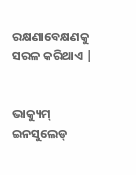ରକ୍ଷଣାବେକ୍ଷଣକୁ ସରଳ କରିଥାଏ |


ଭାକ୍ୟୁମ୍ ଇନସୁଲେଡ୍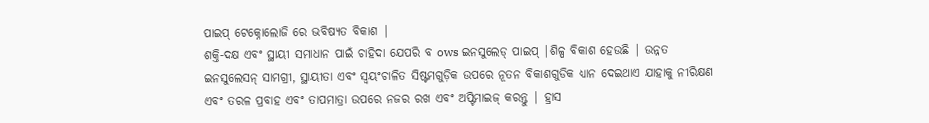ପାଇପ୍ ଟେକ୍ନୋଲୋଜି ରେ ଭବିଷ୍ୟତ ବିକାଶ |
ଶକ୍ତି-ଦକ୍ଷ ଏବଂ ସ୍ଥାୟୀ ସମାଧାନ ପାଇଁ ଚାହିଦା ଯେପରି ବ ows ଇନସୁଲେଡ୍ ପାଇପ୍ |ଶିଳ୍ପ ବିକାଶ ହେଉଛି | ଉନ୍ନତ ଇନସୁଲେସନ୍ ସାମଗ୍ରୀ, ସ୍ଥାୟୀତା ଏବଂ ସ୍ୱୟଂଚାଳିତ ସିଷ୍ଟମଗୁଡ଼ିକ ଉପରେ ନୂତନ ବିକାଶଗୁଡିକ ଧ୍ୟାନ ଦେଇଥାଏ ଯାହାକୁ ନୀରିକ୍ଷଣ ଏବଂ ତରଳ ପ୍ରବାହ ଏବଂ ତାପମାତ୍ରା ଉପରେ ନଜର ରଖ ଏବଂ ଅପ୍ଟିମାଇଜ୍ କରନ୍ତୁ | ହ୍ରାସ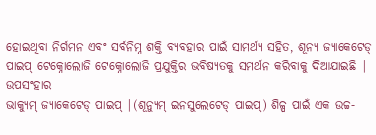ହୋଇଥିବା ନିର୍ଗମନ ଏବଂ ସର୍ବନିମ୍ନ ଶକ୍ତି ବ୍ୟବହାର ପାଇଁ ସାମର୍ଥ୍ୟ ସହିତ, ଶୂନ୍ୟ ଜ୍ୟାକେଟେଡ୍ ପାଇପ୍ ଟେକ୍ନୋଲୋଜି ଟେକ୍ନୋଲୋଜି ପ୍ରଯୁକ୍ତିର ଭବିଷ୍ୟତକୁ ସମର୍ଥନ କରିବାକୁ ଦିଆଯାଇଛି |
ଉପସଂହାର
ଭାକ୍ୟୁମ୍ ଜ୍ୟାକେଟେଡ୍ ପାଇପ୍ |(ଶୂନ୍ୟୁମ୍ ଇନସୁଲେଟେଡ୍ ପାଇପ୍) ଶିଳ୍ପ ପାଇଁ ଏକ ଉଚ୍ଚ-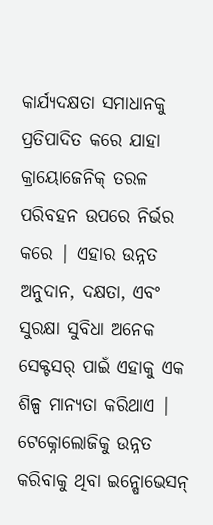କାର୍ଯ୍ୟଦକ୍ଷତା ସମାଧାନକୁ ପ୍ରତିପାଦିତ କରେ ଯାହା କ୍ରାୟୋଜେନିକ୍ ତରଳ ପରିବହନ ଉପରେ ନିର୍ଭର କରେ | ଏହାର ଉନ୍ନତ ଅନୁଦାନ, ଦକ୍ଷତା, ଏବଂ ସୁରକ୍ଷା ସୁବିଧା ଅନେକ ସେକ୍ଟସର୍ ପାଇଁ ଏହାକୁ ଏକ ଶିଳ୍ପ ମାନ୍ୟତା କରିଥାଏ | ଟେକ୍ନୋଲୋଜିକୁ ଉନ୍ନତ କରିବାକୁ ଥିବା ଇନ୍ଷୋଭେସନ୍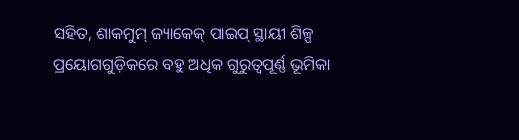ସହିତ, ଶାକମୁମ୍ ଜ୍ୟାକେକ୍ ପାଇପ୍ ସ୍ଥାୟୀ ଶିଳ୍ପ ପ୍ରୟୋଗଗୁଡ଼ିକରେ ବହୁ ଅଧିକ ଗୁରୁତ୍ୱପୂର୍ଣ୍ଣ ଭୂମିକା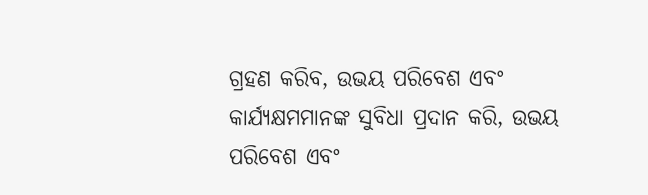ଗ୍ରହଣ କରିବ, ଉଭୟ ପରିବେଶ ଏବଂ କାର୍ଯ୍ୟକ୍ଷମମାନଙ୍କ ସୁବିଧା ପ୍ରଦାନ କରି, ଉଭୟ ପରିବେଶ ଏବଂ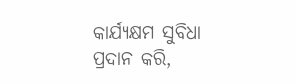କାର୍ଯ୍ୟକ୍ଷମ ସୁବିଧା ପ୍ରଦାନ କରି,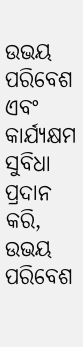ଉଭୟ ପରିବେଶ ଏବଂ କାର୍ଯ୍ୟକ୍ଷମ ସୁବିଧା ପ୍ରଦାନ କରି, ଉଭୟ ପରିବେଶ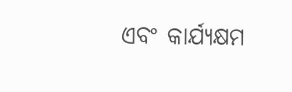ଏବଂ କାର୍ଯ୍ୟକ୍ଷମ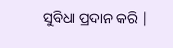ସୁବିଧା ପ୍ରଦାନ କରି |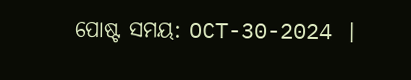ପୋଷ୍ଟ ସମୟ: OCT-30-2024 |